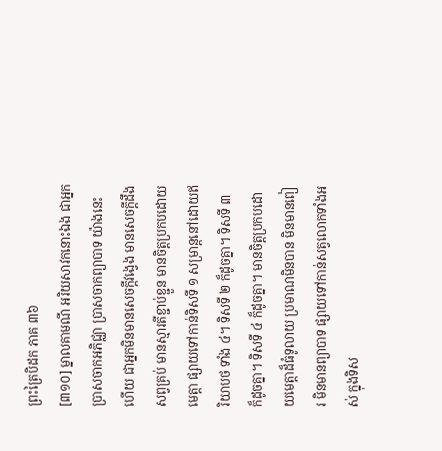ព្រះត្រៃបិដក ភាគ ៣៦
[៣១០] ម្នាលគាមណី អរិយសាវកនោះឯង ជាអ្នកប្រាសចាកអភិជ្ឈា ប្រាសចាកព្យាបាទ យ៉ាងនេះហើយ ជាអ្នកមិនមានសេចក្តីវង្វេង មានសេចក្តីដឹងសព្វគ្រប់ មានស្មារតីខ្ជាប់ខ្ជួន មានចិត្តប្រកបដោយមេត្តា ផ្សាយទៅកាន់ទិសទី ១ សម្រាន្តនៅដោយឥរិយាបថ ទាំង ៤។ ទិសទី ២ ក៏ដូចគ្នា។ ទិសទី ៣ ក៏ដូចគ្នា។ ទិសទី ៤ ក៏ដូចគ្នា។ មានចិត្តប្រកបដោយមេត្តាដ៏ធំទូលាយ ប្រមាណមិនបាន មិនមានពៀរ មិនមានព្យាបាទ ផ្សាយទៅកាន់សត្វលោកទាំងអស់ ក្នុងទិស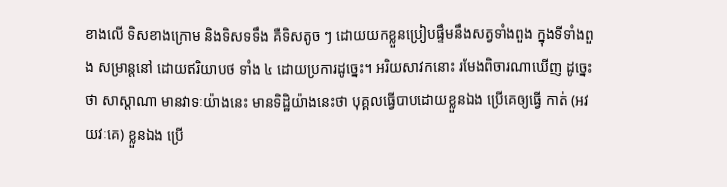ខាងលើ ទិសខាងក្រោម និងទិសទទឹង គឺទិសតូច ៗ ដោយយកខ្លួនប្រៀបផ្ទឹមនឹងសត្វទាំងពួង ក្នុងទីទាំងពួង សម្រាន្តនៅ ដោយឥរិយាបថ ទាំង ៤ ដោយប្រការដូច្នេះ។ អរិយសាវកនោះ រមែងពិចារណាឃើញ ដូច្នេះថា សាស្តាណា មានវាទៈយ៉ាងនេះ មានទិដ្ឋិយ៉ាងនេះថា បុគ្គលធ្វើបាបដោយខ្លួនឯង ប្រើគេឲ្យធ្វើ កាត់ (អវយវៈគេ) ខ្លួនឯង ប្រើ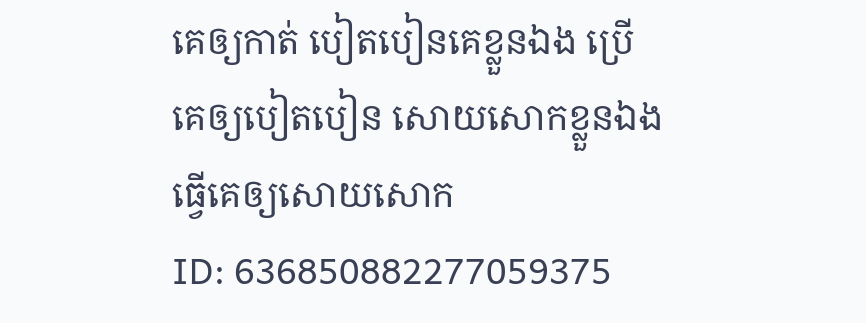គេឲ្យកាត់ បៀតបៀនគេខ្លួនឯង ប្រើគេឲ្យបៀតបៀន សោយសោកខ្លួនឯង ធ្វើគេឲ្យសោយសោក
ID: 636850882277059375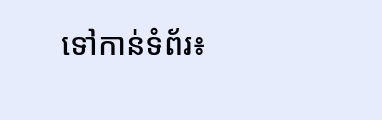ទៅកាន់ទំព័រ៖